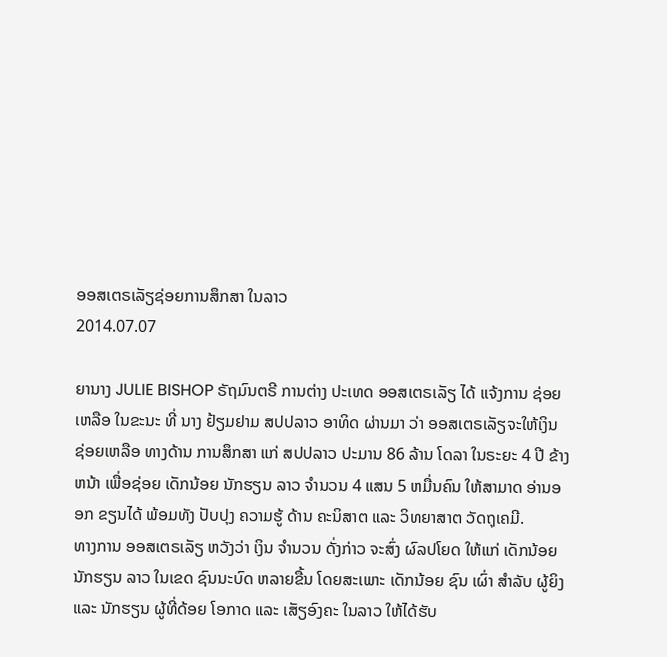ອອສເຕຣເລັຽຊ່ອຍການສຶກສາ ໃນລາວ
2014.07.07

ຍານາງ JULIE BISHOP ຣັຖມົນຕຣີ ການຕ່າງ ປະເທດ ອອສເຕຣເລັຽ ໄດ້ ແຈ້ງການ ຊ່ອຍເຫລືອ ໃນຂະນະ ທີ່ ນາງ ຢ້ຽມຢາມ ສປປລາວ ອາທິດ ຜ່ານມາ ວ່າ ອອສເຕຣເລັຽຈະໃຫ້ເງິນ ຊ່ອຍເຫລືອ ທາງດ້ານ ການສຶກສາ ແກ່ ສປປລາວ ປະມານ 86 ລ້ານ ໂດລາ ໃນຣະຍະ 4 ປີ ຂ້າງຫນ້າ ເພື່ອຊ່ອຍ ເດັກນ້ອຍ ນັກຮຽນ ລາວ ຈຳນວນ 4 ແສນ 5 ຫມື່ນຄົນ ໃຫ້ສາມາດ ອ່ານອອກ ຂຽນໄດ້ ພ້ອມທັງ ປັບປຸງ ຄວາມຮູ້ ດ້ານ ຄະນິສາຕ ແລະ ວິທຍາສາຕ ວັດຖຸເຄມີ.
ທາງການ ອອສເຕຣເລັຽ ຫວັງວ່າ ເງິນ ຈຳນວນ ດັ່ງກ່າວ ຈະສົ່ງ ຜົລປໂຍດ ໃຫ້ແກ່ ເດັກນ້ອຍ ນັກຮຽນ ລາວ ໃນເຂດ ຊົນນະບົດ ຫລາຍຂື້ນ ໂດຍສະເພາະ ເດັກນ້ອຍ ຊົນ ເຜົ່າ ສໍາລັບ ຜູ້ຍິງ ແລະ ນັກຮຽນ ຜູ້ທີ່ດ້ອຍ ໂອກາດ ແລະ ເສັຽອົງຄະ ໃນລາວ ໃຫ້ໄດ້ຮັບ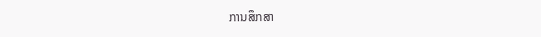ການສຶກສາ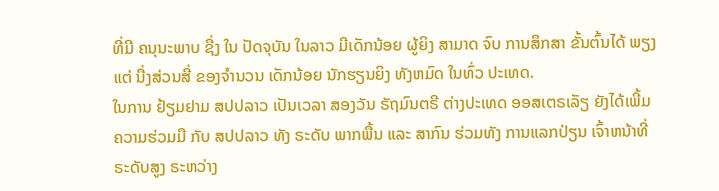ທີ່ມີ ຄນຸນະພາບ ຊື່ງ ໃນ ປັດຈຸບັນ ໃນລາວ ມີເດັກນ້ອຍ ຜູ້ຍິງ ສາມາດ ຈົບ ການສຶກສາ ຂັ້ນຕົ້ນໄດ້ ພຽງແຕ່ ນື່ງສ່ວນສີ່ ຂອງຈຳນວນ ເດັກນ້ອຍ ນັກຮຽນຍິງ ທັງຫມົດ ໃນທົ່ວ ປະເທດ.
ໃນການ ຢ້ຽມຢາມ ສປປລາວ ເປັນເວລາ ສອງວັນ ຣັຖມົນຕຣີ ຕ່າງປະເທດ ອອສເຕຣເລັຽ ຍັງໄດ້ເພີ້ມ ຄວາມຮ່ວມມື ກັບ ສປປລາວ ທັງ ຣະດັບ ພາກພື້ນ ແລະ ສາກົນ ຮ່ວມທັງ ການແລກປ່ຽນ ເຈົ້າຫນ້າທີ່ ຣະດັບສູງ ຣະຫວ່າງ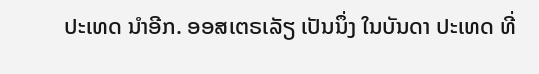ປະເທດ ນຳອີກ. ອອສເຕຣເລັຽ ເປັນນຶ່ງ ໃນບັນດາ ປະເທດ ທີ່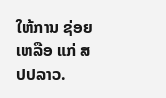ໃຫ້ການ ຊ່ອຍເຫລືອ ແກ່ ສປປລາວ.